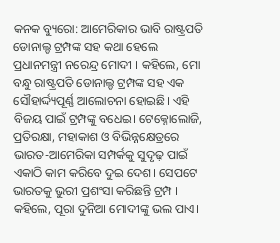କନକ ବ୍ୟୁରୋ: ଆମେରିକାର ଭାବି ରାଷ୍ଟ୍ରପତି ଡୋନାଲ୍ଡ ଟ୍ରମ୍ପଙ୍କ ସହ କଥା ହେଲେ ପ୍ରଧାନମନ୍ତ୍ରୀ ନରେନ୍ଦ୍ର ମୋଦୀ । କହିଲେ, ମୋ ବନ୍ଧୁ ରାଷ୍ଟ୍ରପତି ଡୋନାଲ୍ଡ ଟ୍ରମ୍ପଙ୍କ ସହ ଏକ ସୌହାର୍ଦ୍ଦ୍ୟପୂର୍ଣ୍ଣ ଆଲୋଚନା ହୋଇଛି। ଏହି ବିଜୟ ପାଇଁ ଟ୍ରମ୍ପଙ୍କୁ ବଧେଇ। ଟେକ୍ନୋଲୋଜି, ପ୍ରତିରକ୍ଷା, ମହାକାଶ ଓ ବିଭିନ୍ନକ୍ଷେତ୍ରରେ ଭାରତ-ଆମେରିକା ସମ୍ପର୍କକୁ ସୁଦୃଢ଼ ପାଇଁ ଏକାଠି କାମ କରିବେ ଦୁଇ ଦେଶ। ସେପଟେ ଭାରତକୁ ଭୁରୀ ପ୍ରଶଂସା କରିଛନ୍ତି ଟ୍ରମ୍ପ । କହିଲେ, ପୂରା ଦୁନିଆ ମୋଦୀଙ୍କୁ ଭଲ ପାଏ।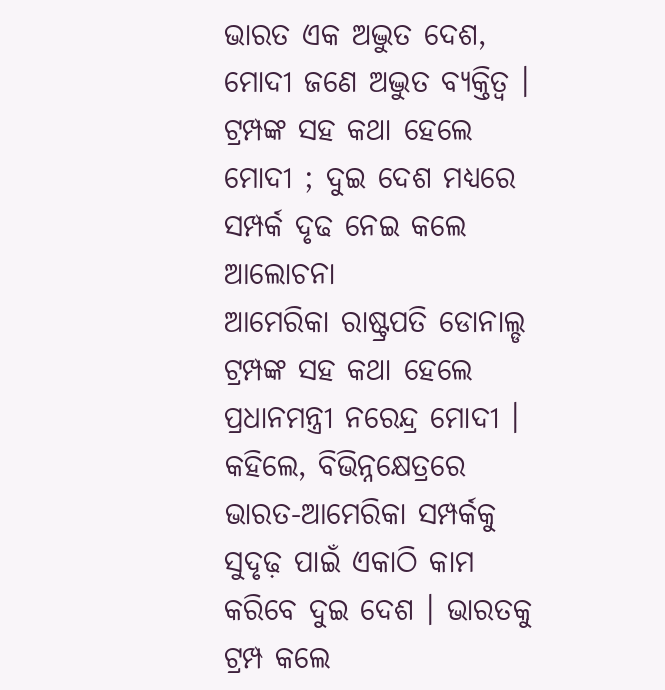ଭାରତ ଏକ ଅଦ୍ଭୁତ ଦେଶ, ମୋଦୀ ଜଣେ ଅଦ୍ଭୁତ ବ୍ୟକ୍ତିତ୍ୱ ।
ଟ୍ରମ୍ପଙ୍କ ସହ କଥା ହେଲେ ମୋଦୀ ; ଦୁଇ ଦେଶ ମଧ୍ୟରେ ସମ୍ପର୍କ ଦୃଢ ନେଇ କଲେ ଆଲୋଚନା
ଆମେରିକା ରାଷ୍ଟ୍ରପତି ଡୋନାଲ୍ଡ ଟ୍ରମ୍ପଙ୍କ ସହ କଥା ହେଲେ ପ୍ରଧାନମନ୍ତ୍ରୀ ନରେନ୍ଦ୍ର ମୋଦୀ । କହିଲେ, ବିଭିନ୍ନକ୍ଷେତ୍ରରେ ଭାରତ-ଆମେରିକା ସମ୍ପର୍କକୁ ସୁଦୃଢ଼ ପାଇଁ ଏକାଠି କାମ କରିବେ ଦୁଇ ଦେଶ । ଭାରତକୁ ଟ୍ରମ୍ପ କଲେ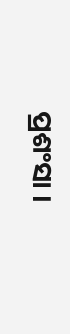ପ୍ରଶଂସା ।